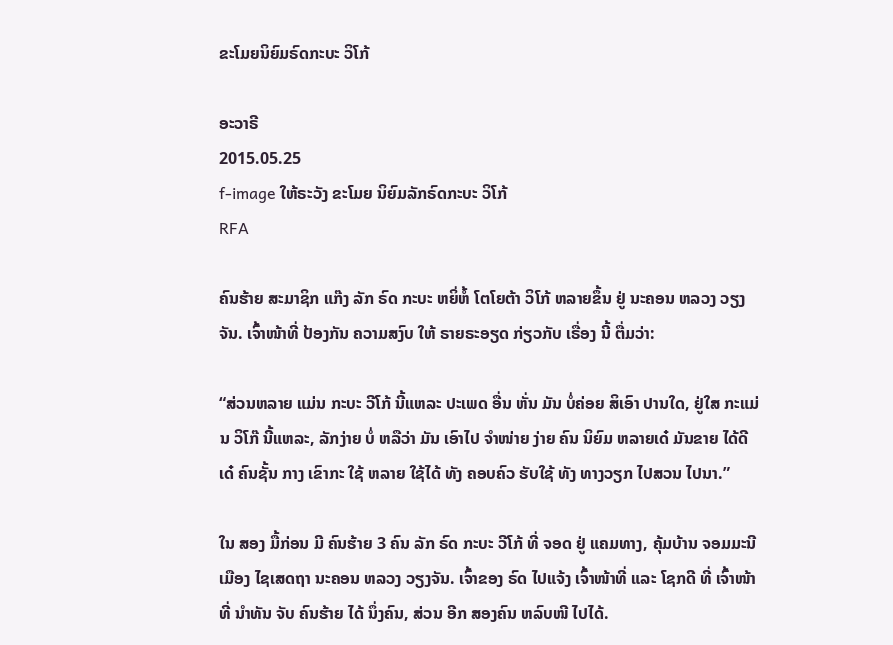ຂະໂມຍນິຍົມຣົດກະບະ ວິໂກ້

ອະວາຣີ
2015.05.25
f-image ໃຫ້ຣະວັງ ຂະໂມຍ ນິຍົມລັກຣົດກະບະ ວິໂກ້
RFA

ຄົນຮ້າຍ ສະມາຊິກ ແກ໊ງ ລັກ ຣົດ ກະບະ ຫຍິ່ຫໍ້ ໂຕໂຍຕ້າ ວິໂກ້ ຫລາຍຂຶ້ນ ຢູ່ ນະຄອນ ຫລວງ ວຽງຈັນ. ເຈົ້າໜ້າທີ່ ປ້ອງກັນ ຄວາມສງົບ ໃຫ້ ຣາຍຣະອຽດ ກ່ຽວກັບ ເຣື່ອງ ນີ້ ຕື່ມວ່າ:

“ສ່ວນຫລາຍ ແມ່ນ ກະບະ ວີໂກ້ ນີ້ແຫລະ ປະເພດ ອື່ນ ຫັ່ນ ມັນ ບໍ່ຄ່ອຍ ສິເອົາ ປານໃດ, ຢູ່ໃສ ກະແມ່ນ ວິໂກ໊ ນີ້ແຫລະ, ລັກງ່າຍ ບໍ່ ຫລືວ່າ ມັນ ເອົາໄປ ຈຳໜ່າຍ ງ່າຍ ຄົນ ນິຍົມ ຫລາຍເດ໋ ມັນຂາຍ ໄດ້ດີ ເດ໋ ຄົນຊັ້ນ ກາງ ເຂົາກະ ໃຊ້ ຫລາຍ ໃຊ້ໄດ້ ທັງ ຄອບຄົວ ຮັບໃຊ້ ທັງ ທາງວຽກ ໄປສວນ ໄປນາ.”

ໃນ ສອງ ມື້ກ່ອນ ມີ ຄົນຮ້າຍ 3 ຄົນ ລັກ ຣົດ ກະບະ ວີໂກ້ ທີ່ ຈອດ ຢູ່ ແຄມທາງ, ຄຸ້ມບ້ານ ຈອມມະນີ ເມືອງ ໄຊເສດຖາ ນະຄອນ ຫລວງ ວຽງຈັນ. ເຈົ້າຂອງ ຣົດ ໄປແຈ້ງ ເຈົ້າໜ້າທີ່ ແລະ ໂຊກດີ ທີ່ ເຈົ້າໜ້າທີ່ ນຳທັນ ຈັບ ຄົນຮ້າຍ ໄດ້ ນຶ່ງຄົນ, ສ່ວນ ອີກ ສອງຄົນ ຫລົບໜີ ໄປໄດ້.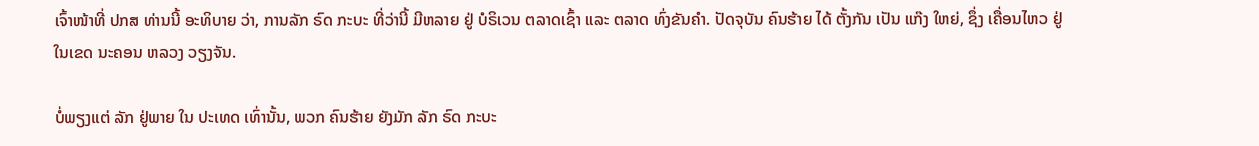ເຈົ້າໜ້າທີ່ ປກສ ທ່ານນີ້ ອະທິບາຍ ວ່າ, ການລັກ ຣົດ ກະບະ ທີ່ວ່ານີ້ ມີຫລາຍ ຢູ່ ບໍຣິເວນ ຕລາດເຊົ້າ ແລະ ຕລາດ ທົ່ງຂັນຄຳ. ປັດຈຸບັນ ຄົນຮ້າຍ ໄດ້ ຕັ້ງກັນ ເປັນ ແກ໊ງ ໃຫຍ່, ຊຶ່ງ ເຄື່ອນໄຫວ ຢູ່ ໃນເຂດ ນະຄອນ ຫລວງ ວຽງຈັນ.

ບໍ່ພຽງແຕ່ ລັກ ຢູ່ພາຍ ໃນ ປະເທດ ເທົ່ານັ້ນ, ພວກ ຄົນຮ້າຍ ຍັງມັກ ລັກ ຣົດ ກະບະ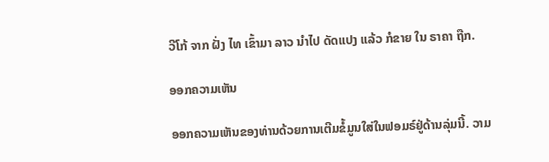ວີໂກ້ ຈາກ ຝັ່ງ ໄທ ເຂົ້າມາ ລາວ ນຳໄປ ດັດແປງ ແລ້ວ ກໍຂາຍ ໃນ ຣາຄາ ຖືກ.

ອອກຄວາມເຫັນ

ອອກຄວາມເຫັນຂອງທ່ານດ້ວຍການເຕີມຂໍ້ມູນໃສ່ໃນຟອມຣ໌ຢູ່ດ້ານລຸ່ມນີ້. ວາມ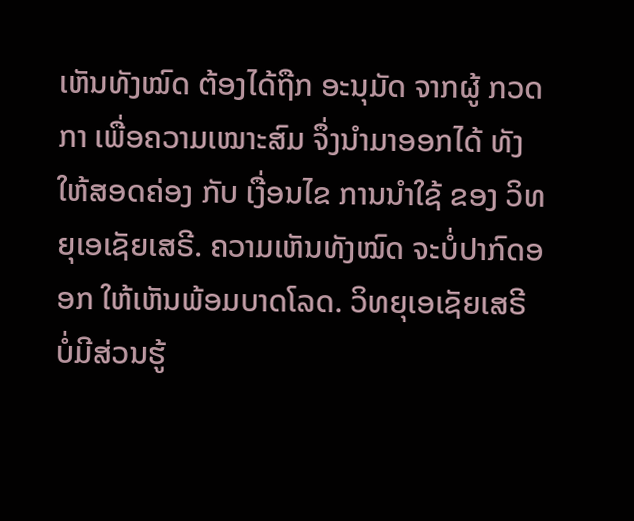ເຫັນທັງໝົດ ຕ້ອງໄດ້ຖືກ ອະນຸມັດ ຈາກຜູ້ ກວດກາ ເພື່ອຄວາມເໝາະສົມ ຈຶ່ງນໍາມາອອກໄດ້ ທັງໃຫ້ສອດຄ່ອງ ກັບ ເງື່ອນໄຂ ການນຳໃຊ້ ຂອງ ວິທຍຸເອເຊັຍເສຣີ. ຄວາມເຫັນທັງໝົດ ຈະບໍ່ປາກົດອອກ ໃຫ້ເຫັນພ້ອມບາດໂລດ. ວິທຍຸເອເຊັຍເສຣີ ບໍ່ມີສ່ວນຮູ້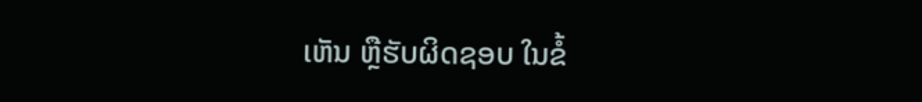ເຫັນ ຫຼືຮັບຜິດຊອບ ໃນຂໍ້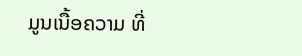ມູນເນື້ອຄວາມ ທີ່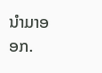ນໍາມາອອກ.